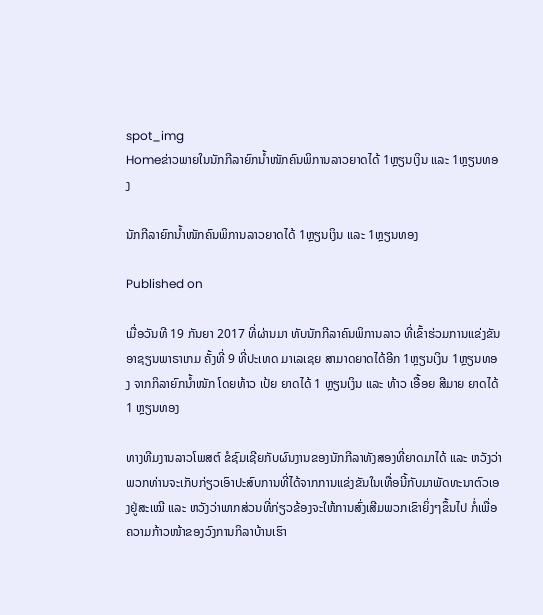spot_img
Homeຂ່າວພາຍໃນນັກກີລາຍົກນ້ຳໜັກຄົນພິການລາວຍາດໄດ້ 1ຫຼຽນເງິນ ແລະ 1ຫຼຽນທອງ

ນັກກີລາຍົກນ້ຳໜັກຄົນພິການລາວຍາດໄດ້ 1ຫຼຽນເງິນ ແລະ 1ຫຼຽນທອງ

Published on

ເມື່ອວັນທີ 19 ກັນຍາ 2017 ທີ່ຜ່ານມາ ທັບນັກກີລາຄົນພິການລາວ ທີ່ເຂົ້າຮ່ວມການແຂ່ງຂັນອາຊຽນພາຣາເກມ ຄັ້ງທີ່ 9 ທີ່ປະເທດ ມາເລເຊຍ ສາມາດຍາດໄດ້ອີກ 1ຫຼຽນເງິນ 1ຫຼຽນທອງ ຈາກກິລາຍົກນ້ຳໜັກ ໂດຍທ້າວ ເປ້ຍ ຍາດໄດ້ 1 ຫຼຽນເງິນ ແລະ ທ້າວ ເອື້ອຍ ສີມາຍ ຍາດໄດ້ 1 ຫຼຽນທອງ

ທາງທີມງານລາວໂພສຕ໌ ຂໍຊົມເຊີຍກັບຜົນງານຂອງນັກກີລາທັງສອງທີ່ຍາດມາໄດ້ ແລະ ຫວັງວ່າພວກທ່ານຈະເກັບກ່ຽວເອົາປະສົບການທີ່ໄດ້ຈາກການແຂ່ງຂັນໃນເທື່ອນີ້ກັບມາພັດທະນາຕົວເອງຢູ່ສະເໝີ ແລະ ຫວັງວ່າພາກສ່ວນທີ່ກ່ຽວຂ້ອງຈະໃຫ້ການສົ່ງເສີມພວກເຂົາຍິ່ງໆຂຶ້ນໄປ ກໍ່ເພື່ອຄວາມກ້າວໜ້າຂອງວົງການກິລາບ້ານເຮົາ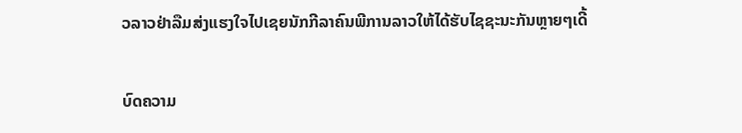ວລາວຢ່າລືມສ່ງແຮງໃຈໄປເຊຍນັກກີລາຄົນພີການລາວໃຫ້ໄດ້ຮັບໄຊຊະນະກັນຫຼາຍໆເດີ້

ບົດຄວາມ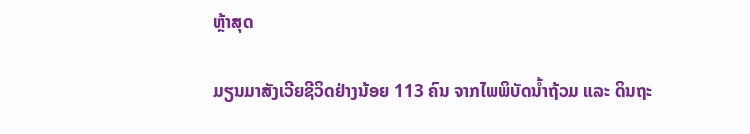ຫຼ້າສຸດ

ມຽນມາສັງເວີຍຊີວິດຢ່າງນ້ອຍ 113 ຄົນ ຈາກໄພພິບັດນ້ຳຖ້ວມ ແລະ ດິນຖະ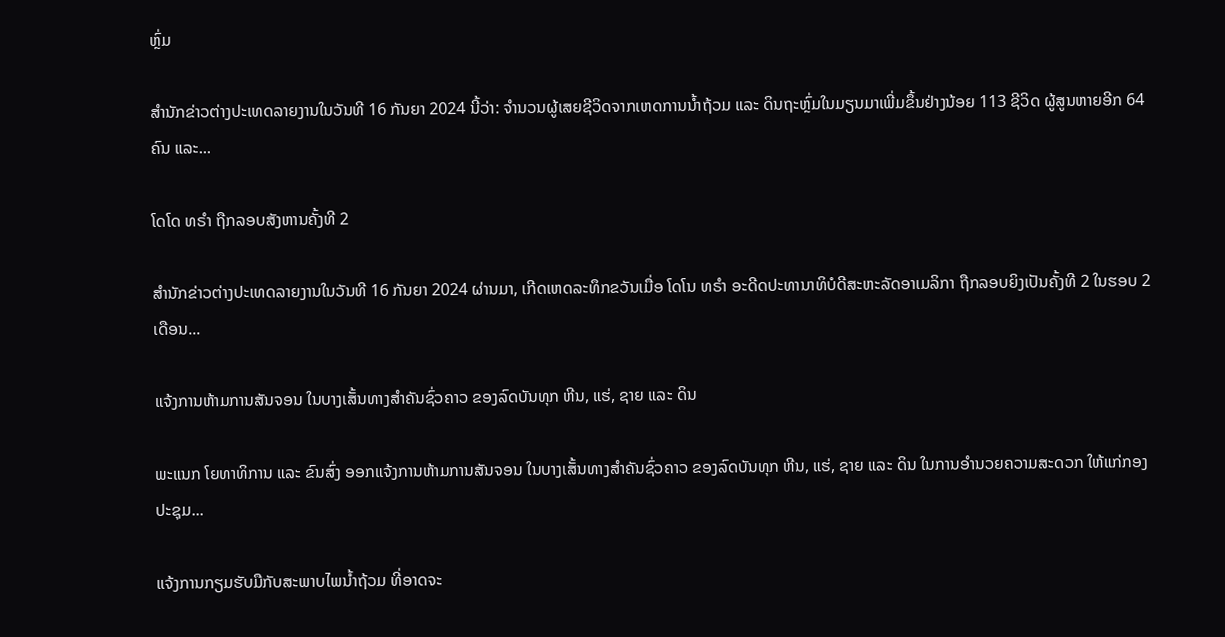ຫຼົ່ມ

ສຳນັກຂ່າວຕ່າງປະເທດລາຍງານໃນວັນທີ 16 ກັນຍາ 2024 ນີ້ວ່າ: ຈຳນວນຜູ້ເສຍຊີວິດຈາກເຫດການນ້ຳຖ້ວມ ແລະ ດິນຖະຫຼົ່ມໃນມຽນມາເພີ່ມຂຶ້ນຢ່າງນ້ອຍ 113 ຊີວິດ ຜູ້ສູນຫາຍອີກ 64 ຄົນ ແລະ...

ໂດໂດ ທຣຳ ຖືກລອບສັງຫານຄັ້ງທີ 2

ສຳນັກຂ່າວຕ່າງປະເທດລາຍງານໃນວັນທີ 16 ກັນຍາ 2024 ຜ່ານມາ, ເກີດເຫດລະທຶກຂວັນເມື່ອ ໂດໂນ ທຣຳ ອະດີດປະທານາທິບໍດີສະຫະລັດອາເມລິກາ ຖືກລອບຍິງເປັນຄັ້ງທີ 2 ໃນຮອບ 2 ເດືອນ...

ແຈ້ງການຫ້າມການສັນຈອນ ໃນບາງເສັ້ນທາງສໍາຄັນຊົ່ວຄາວ ຂອງລົດບັນທຸກ ຫີນ, ແຮ່, ຊາຍ ແລະ ດິນ

ພະແນກ ໂຍທາທິການ ແລະ ຂົນສົ່ງ ອອກແຈ້ງການຫ້າມການສັນຈອນ ໃນບາງເສັ້ນທາງສໍາຄັນຊົ່ວຄາວ ຂອງລົດບັນທຸກ ຫີນ, ແຮ່, ຊາຍ ແລະ ດິນ ໃນການອໍານວຍຄວາມສະດວກ ໃຫ້ແກ່ກອງປະຊຸມ...

ແຈ້ງການກຽມຮັບມືກັບສະພາບໄພນໍ້າຖ້ວມ ທີ່ອາດຈະ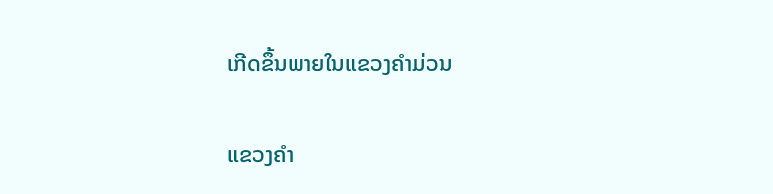ເກີດຂຶ້ນພາຍໃນແຂວງຄໍາມ່ວນ

ແຂວງຄຳ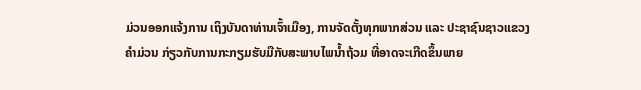ມ່ວນອອກແຈ້ງການ ເຖິງບັນດາທ່ານເຈົ້າເມືອງ, ການຈັດຕັ້ງທຸກພາກສ່ວນ ແລະ ປະຊາຊົນຊາວແຂວງຄໍາມ່ວນ ກ່ຽວກັບການກະກຽມຮັບມືກັບສະພາບໄພນໍ້າຖ້ວມ ທີ່ອາດຈະເກີດຂຶ້ນພາຍ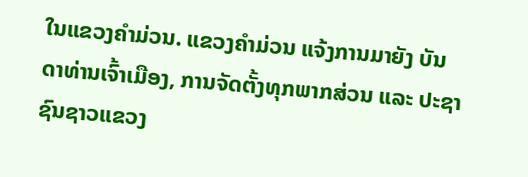ໃນແຂວງຄໍາມ່ວນ. ແຂວງຄໍາມ່ວນ ແຈ້ງການມາຍັງ ບັນດາທ່ານເຈົ້າເມືອງ, ການຈັດຕັ້ງທຸກພາກສ່ວນ ແລະ ປະຊາຊົນຊາວແຂວງ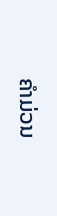ຄໍາມ່ວນ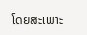ໂດຍສະເພາະ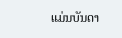ແມ່ນບັນດາ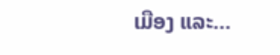ເມືອງ ແລະ...